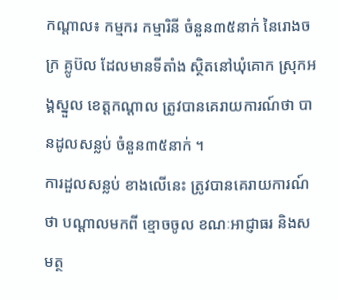កណ្តាល៖ កម្មករ កម្មារិនី ចំនួន៣៥នាក់ នៃរោងចក្រ គ្លូប៊ល ដែលមានទីតាំង ស្ថិតនៅឃុំគោក ស្រុកអង្គស្នួល ខេត្តកណ្តាល ត្រូវបានគេរាយការណ៍ថា បានដូលសន្លប់ ចំនួន៣៥នាក់ ។
ការដួលសន្លប់ ខាងលើនេះ ត្រូវបានគេរាយការណ៍ថា បណ្តាលមកពី ខ្មោចចូល ខណៈអាជ្ញាធរ និងសមត្ថ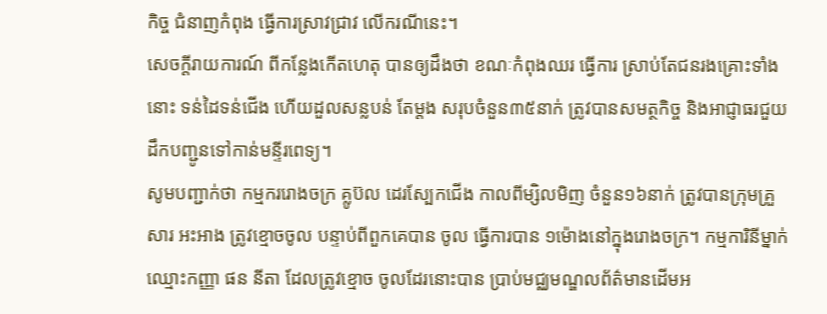កិច្ច ជំនាញកំពុង ធ្វើការស្រាវជ្រាវ លើករណីនេះ។
សេចក្តីរាយការណ៍ ពីកន្លែងកើតហេតុ បានឲ្យដឹងថា ខណៈកំពុងឈរ ធ្វើការ ស្រាប់តែជនរងគ្រោះទាំងនោះ ទន់ដៃទន់ជើង ហើយដួលសន្លបន់ តែម្តង សរុបចំនួន៣៥នាក់ ត្រូវបានសមត្ថកិច្ច និងអាជ្ញាធរជួយដឹកបញ្ជូនទៅកាន់មន្ទីរពេទ្យ។
សូមបញ្ជាក់ថា កម្មកររោងចក្រ គ្លូប៊ល ដេរស្បែកជើង កាលពីម្សិលមិញ ចំនួន១៦នាក់ ត្រូវបានក្រុមគ្រួសារ អះអាង ត្រូវខ្មោចចូល បន្ទាប់ពីពួកគេបាន ចូល ធ្វើការបាន ១ម៉ោងនៅក្នុងរោងចក្រ។ កម្មការិនីម្នាក់ ឈ្មោះកញ្ញា ផន នីតា ដែលត្រូវខ្មោច ចូលដែរនោះបាន ប្រាប់មជ្ឈមណ្ឌលព័ត៌មានដើមអ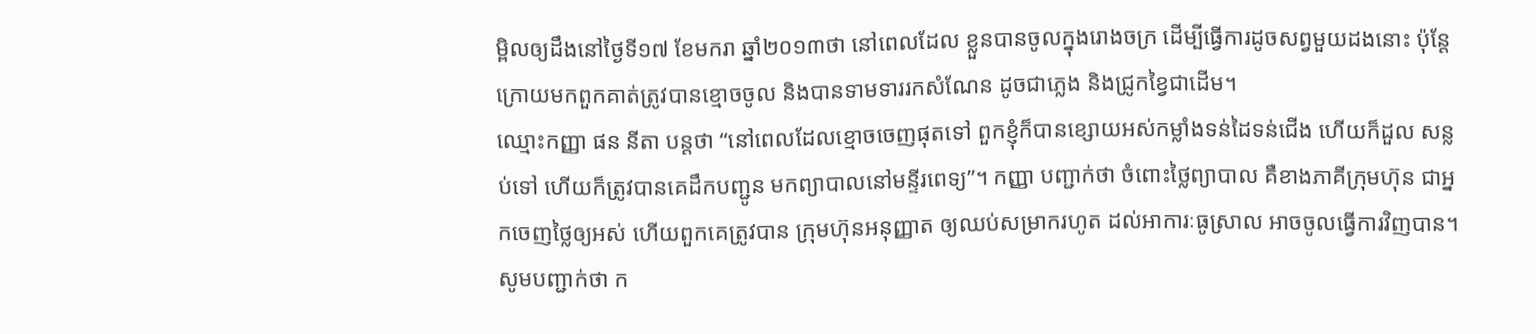ម្ពិលឲ្យដឹងនៅថ្ងៃទី១៧ ខែមករា ឆ្នាំ២០១៣ថា នៅពេលដែល ខ្លួនបានចូលក្នុងរោងចក្រ ដើម្បីធ្វើការដូចសព្វមួយដងនោះ ប៉ុន្តែក្រោយមកពួកគាត់ត្រូវបានខ្មោចចូល និងបានទាមទាររកសំណែន ដូចជាភ្លេង និងជ្រូកខ្វៃជាដើម។
ឈ្មោះកញ្ញា ផន នីតា បន្តថា “នៅពេលដែលខ្មោចចេញផុតទៅ ពួកខ្ញុំក៏បានខ្សោយអស់កម្លាំងទន់ដៃទន់ជើង ហើយក៏ដួល សន្លប់ទៅ ហើយក៏ត្រូវបានគេដឹកបញ្ជូន មកព្យាបាលនៅមន្ទីរពេទ្យ”។ កញ្ញា បញ្ជាក់ថា ចំពោះថ្លៃព្យាបាល គឺខាងភាគីក្រុមហ៊ុន ជាអ្នកចេញថ្លៃឲ្យអស់ ហើយពួកគេត្រូវបាន ក្រុមហ៊ុនអនុញ្ញាត ឲ្យឈប់សម្រាករហូត ដល់អាការៈធូស្រាល អាចចូលធ្វើការវិញបាន។
សូមបញ្ជាក់ថា ក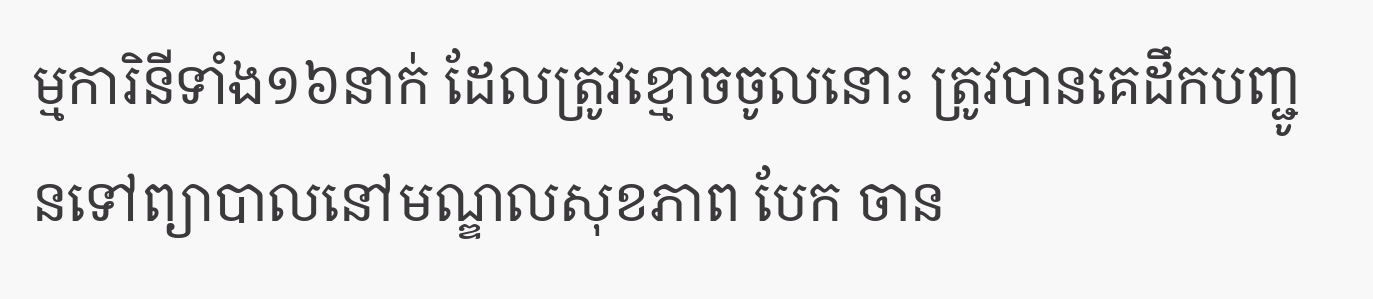ម្មការិនីទាំង១៦នាក់ ដែលត្រូវខ្មោចចូលនោះ ត្រូវបានគេដឹកបញ្ជូនទៅព្យាបាលនៅមណ្ឌលសុខភាព បែក ចាន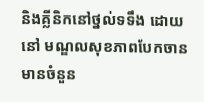និងគ្លីនិកនៅថ្នល់ទទឹង ដោយនៅ មណ្ឌលសុខភាពបែកចាន មានចំនួន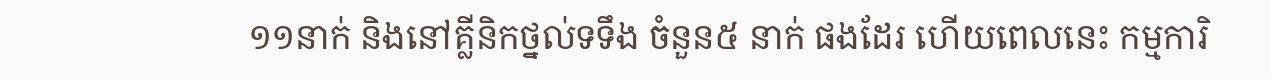១១នាក់ និងនៅគ្លីនិកថ្នល់ទទឹង ចំនួន៥ នាក់ ផងដែរ ហើយពេលនេះ កម្មការិ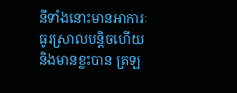នីទាំងនោះមានអាការៈ ធូរស្រាលបន្តិចហើយ និងមានខ្លះបាន ត្រឡ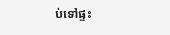ប់ទៅផ្ទះ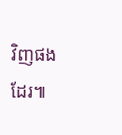វិញផងដែរ៕